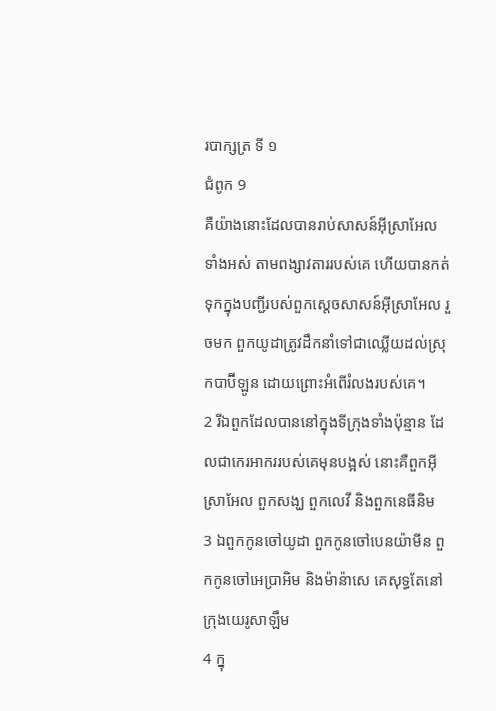របាក្សត្រ ទី ១
ជំពូក 9
គឺយ៉ាងនោះដែលបានរាប់សាសន៍អ៊ីស្រាអែលទាំងអស់ តាមពង្សាវតាររបស់គេ ហើយបានកត់ទុកក្នុងបញ្ជីរបស់ពួកស្តេចសាសន៍អ៊ីស្រាអែល រួចមក ពួកយូដាត្រូវដឹកនាំទៅជាឈ្លើយដល់ស្រុកបាប៊ីឡូន ដោយព្រោះអំពើរំលងរបស់គេ។
2 រីឯពួកដែលបាននៅក្នុងទីក្រុងទាំងប៉ុន្មាន ដែលជាកេរអាកររបស់គេមុនបង្អស់ នោះគឺពួកអ៊ីស្រាអែល ពួកសង្ឃ ពួកលេវី និងពួកនេធីនិម
3 ឯពួកកូនចៅយូដា ពួកកូនចៅបេនយ៉ាមីន ពួកកូនចៅអេប្រាអិម និងម៉ាន៉ាសេ គេសុទ្ធតែនៅក្រុងយេរូសាឡឹម
4 ក្នុ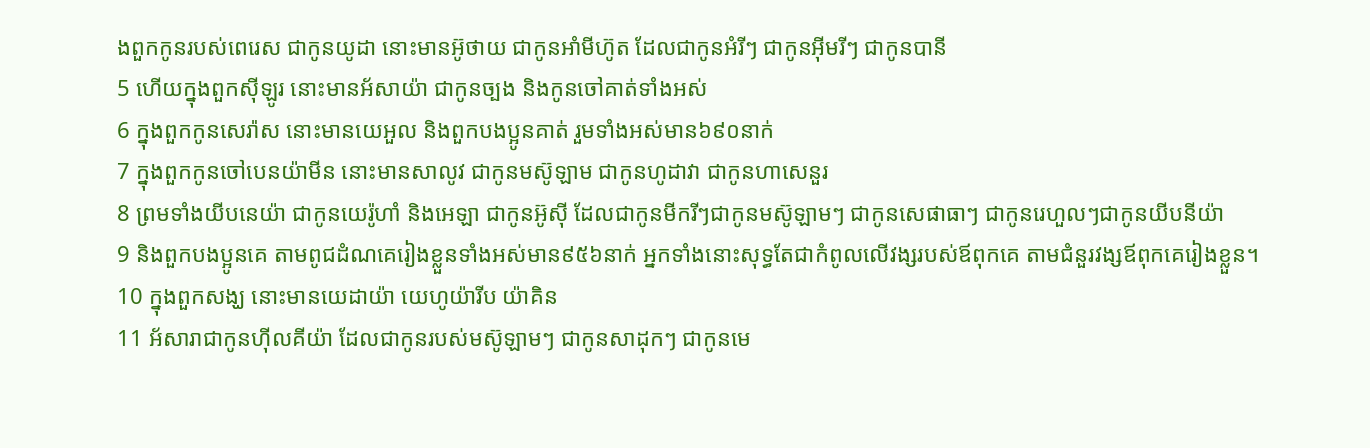ងពួកកូនរបស់ពេរេស ជាកូនយូដា នោះមានអ៊ូថាយ ជាកូនអាំមីហ៊ូត ដែលជាកូនអំរីៗ ជាកូនអ៊ីមរីៗ ជាកូនបានី
5 ហើយក្នុងពួកស៊ីឡូរ នោះមានអ័សាយ៉ា ជាកូនច្បង និងកូនចៅគាត់ទាំងអស់
6 ក្នុងពួកកូនសេរ៉ាស នោះមានយេអួល និងពួកបងប្អូនគាត់ រួមទាំងអស់មាន៦៩០នាក់
7 ក្នុងពួកកូនចៅបេនយ៉ាមីន នោះមានសាលូវ ជាកូនមស៊ូឡាម ជាកូនហូដាវា ជាកូនហាសេនួរ
8 ព្រមទាំងយីបនេយ៉ា ជាកូនយេរ៉ូហាំ និងអេឡា ជាកូនអ៊ូស៊ី ដែលជាកូនមីករីៗជាកូនមស៊ូឡាមៗ ជាកូនសេផាធាៗ ជាកូនរេហួលៗជាកូនយីបនីយ៉ា
9 និងពួកបងប្អូនគេ តាមពូជដំណគេរៀងខ្លួនទាំងអស់មាន៩៥៦នាក់ អ្នកទាំងនោះសុទ្ធតែជាកំពូលលើវង្សរបស់ឪពុកគេ តាមជំនួរវង្សឪពុកគេរៀងខ្លួន។
10 ក្នុងពួកសង្ឃ នោះមានយេដាយ៉ា យេហូយ៉ារីប យ៉ាគិន
11 អ័សារាជាកូនហ៊ីលគីយ៉ា ដែលជាកូនរបស់មស៊ូឡាមៗ ជាកូនសាដុកៗ ជាកូនមេ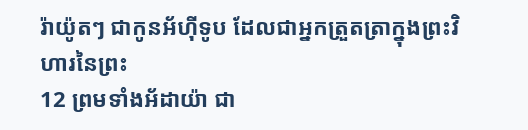រ៉ាយ៉ូតៗ ជាកូនអ័ហ៊ីទូប ដែលជាអ្នកត្រួតត្រាក្នុងព្រះវិហារនៃព្រះ
12 ព្រមទាំងអ័ដាយ៉ា ជា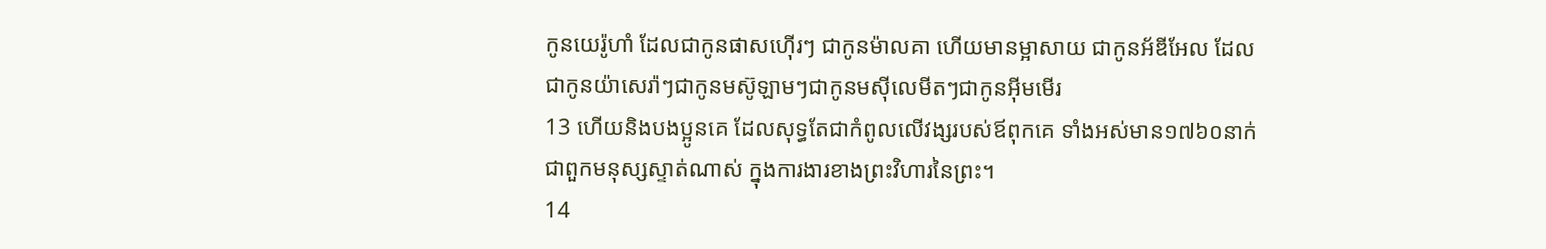កូនយេរ៉ូហាំ ដែលជាកូនផាសហ៊ើរៗ ជាកូនម៉ាលគា ហើយមានម្អាសាយ ជាកូនអ័ឌីអែល ដែលជាកូនយ៉ាសេរ៉ាៗជាកូនមស៊ូឡាមៗជាកូនមស៊ីលេមីតៗជាកូនអ៊ីមមើរ
13 ហើយនិងបងប្អូនគេ ដែលសុទ្ធតែជាកំពូលលើវង្សរបស់ឪពុកគេ ទាំងអស់មាន១៧៦០នាក់ ជាពួកមនុស្សស្ទាត់ណាស់ ក្នុងការងារខាងព្រះវិហារនៃព្រះ។
14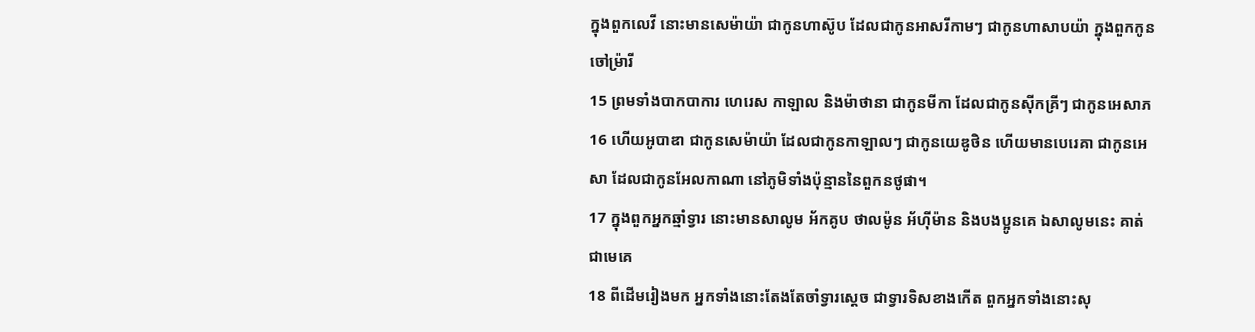ក្នុងពួកលេវី នោះមានសេម៉ាយ៉ា ជាកូនហាស៊ូប ដែលជាកូនអាសរីកាមៗ ជាកូនហាសាបយ៉ា ក្នុងពួកកូនចៅម្រ៉ារី
15 ព្រមទាំងបាកបាការ ហេរេស កាឡាល និងម៉ាថានា ជាកូនមីកា ដែលជាកូនស៊ីកគ្រីៗ ជាកូនអេសាភ
16 ហើយអូបាឌា ជាកូនសេម៉ាយ៉ា ដែលជាកូនកាឡាលៗ ជាកូនយេឌូថិន ហើយមានបេរេគា ជាកូនអេសា ដែលជាកូនអែលកាណា នៅភូមិទាំងប៉ុន្មាននៃពួកនថូផា។
17 ក្នុងពួកអ្នកឆ្មាំទ្វារ នោះមានសាលូម អ័កគូប ថាលម៉ូន អ័ហ៊ីម៉ាន និងបងប្អូនគេ ឯសាលូមនេះ គាត់ជាមេគេ
18 ពីដើមរៀងមក អ្នកទាំងនោះតែងតែចាំទ្វារស្តេច ជាទ្វារទិសខាងកើត ពួកអ្នកទាំងនោះសុ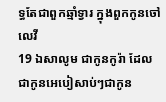ទ្ធតែជាពួកឆ្មាំទ្វារ ក្នុងពួកកូនចៅលេវី
19 ឯសាលូម ជាកូនកូរ៉ា ដែលជាកូនអេបៀសាប់ៗជាកូន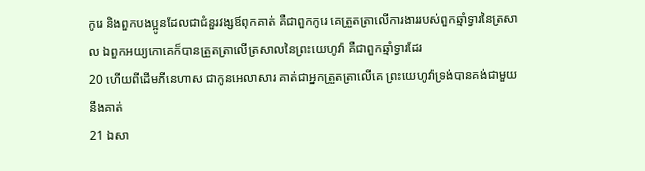កូរេ និងពួកបងប្អូនដែលជាជំនួរវង្សឪពុកគាត់ គឺជាពួកកូរេ គេត្រួតត្រាលើការងាររបស់ពួកឆ្មាំទ្វារនៃត្រសាល ឯពួកអយ្យកោគេក៏បានត្រួតត្រាលើត្រសាលនៃព្រះយេហូវ៉ា គឺជាពួកឆ្មាំទ្វារដែរ
20 ហើយពីដើមភីនេហាស ជាកូនអេលាសារ គាត់ជាអ្នកត្រួតត្រាលើគេ ព្រះយេហូវ៉ាទ្រង់បានគង់ជាមួយនឹងគាត់
21 ឯសា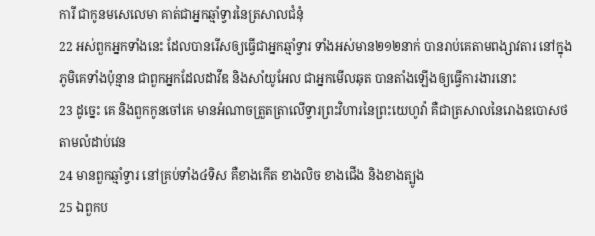ការី ជាកូនមសេលេមា គាត់ជាអ្នកឆ្មាំទ្វារនៃត្រសាលជំនុំ
22 អស់ពួកអ្នកទាំងនេះ ដែលបានរើសឲ្យធ្វើជាអ្នកឆ្មាំទ្វារ ទាំងអស់មាន២១២នាក់ បានរាប់គេតាមពង្សាវតារ នៅក្នុងភូមិគេទាំងប៉ុន្មាន ជាពួកអ្នកដែលដាវីឌ និងសាំយូអែល ជាអ្នកមើលឆុត បានតាំងឡើងឲ្យធ្វើការងារនោះ
23 ដូច្នេះ គេ និងពួកកូនចៅគេ មានអំណាចត្រួតត្រាលើទ្វារព្រះវិហារនៃព្រះយេហូវ៉ា គឺជាត្រសាលនៃរោងឧបោសថ តាមលំដាប់វេន
24 មានពួកឆ្មាំទ្វារ នៅគ្រប់ទាំង៤ទិស គឺខាងកើត ខាងលិច ខាងជើង និងខាងត្បូង
25 ឯពួកប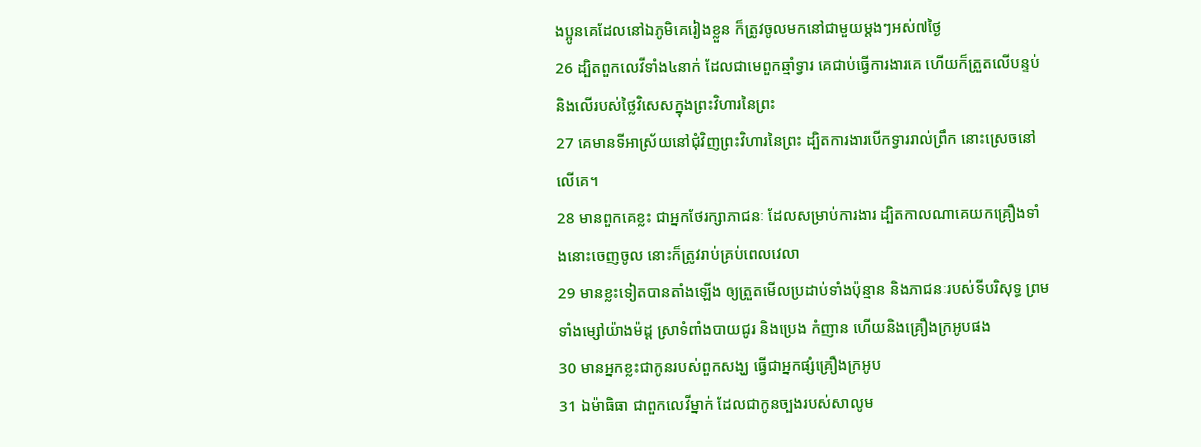ងប្អូនគេដែលនៅឯភូមិគេរៀងខ្លួន ក៏ត្រូវចូលមកនៅជាមួយម្តងៗអស់៧ថ្ងៃ
26 ដ្បិតពួកលេវីទាំង៤នាក់ ដែលជាមេពួកឆ្មាំទ្វារ គេជាប់ធ្វើការងារគេ ហើយក៏ត្រួតលើបន្ទប់ និងលើរបស់ថ្លៃវិសេសក្នុងព្រះវិហារនៃព្រះ
27 គេមានទីអាស្រ័យនៅជុំវិញព្រះវិហារនៃព្រះ ដ្បិតការងារបើកទ្វាររាល់ព្រឹក នោះស្រេចនៅលើគេ។
28 មានពួកគេខ្លះ ជាអ្នកថែរក្សាភាជនៈ ដែលសម្រាប់ការងារ ដ្បិតកាលណាគេយកគ្រឿងទាំងនោះចេញចូល នោះក៏ត្រូវរាប់គ្រប់ពេលវេលា
29 មានខ្លះទៀតបានតាំងឡើង ឲ្យត្រួតមើលប្រដាប់ទាំងប៉ុន្មាន និងភាជនៈរបស់ទីបរិសុទ្ធ ព្រមទាំងម្សៅយ៉ាងម៉ដ្ត ស្រាទំពាំងបាយជូរ និងប្រេង កំញាន ហើយនិងគ្រឿងក្រអូបផង
30 មានអ្នកខ្លះជាកូនរបស់ពួកសង្ឃ ធ្វើជាអ្នកផ្សំគ្រឿងក្រអូប
31 ឯម៉ាធិធា ជាពួកលេវីម្នាក់ ដែលជាកូនច្បងរបស់សាលូម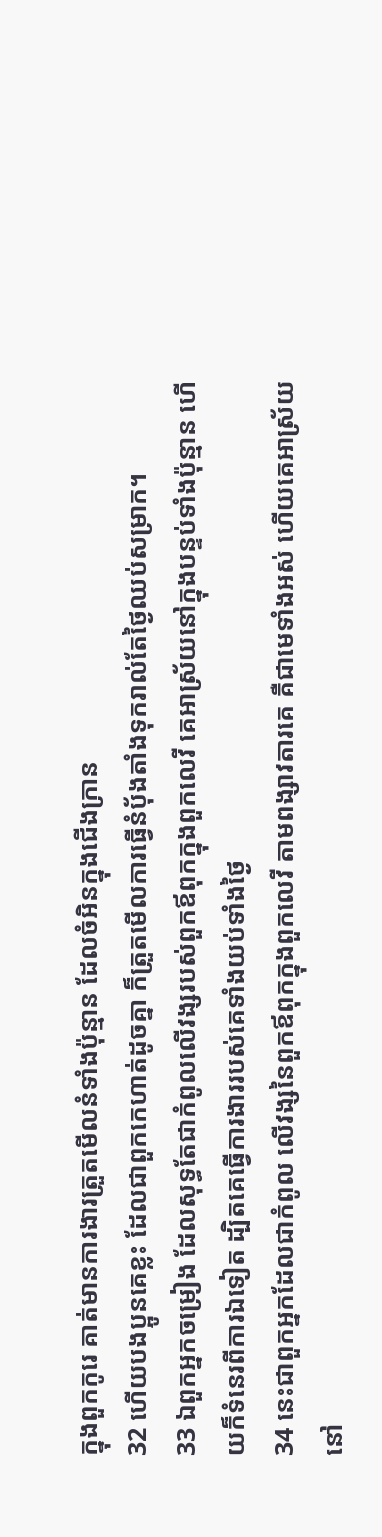ក្នុងពួកកូរេ គាត់មានការងារត្រួតមើលនំទាំងប៉ុន្មាន ដែលចំអិនក្នុងជើងក្រាន
32 ហើយបងប្អូនគេខ្លះ ដែលជាពួកកេហាត់ដូចគ្នា ក៏ត្រួតមើលការធ្វើនំបុ័ងតាំងទុករាល់តែថ្ងៃឈប់សម្រាក។
33 ឯពួកអ្នកចម្រៀង ដែលសុទ្ធតែជាកំពូលលើវង្សរបស់ពួកឪពុកក្នុងពួកលេវី គេអាស្រ័យនៅក្នុងបន្ទប់ទាំងប៉ុន្មាន ហើយក៏ទំនេរពីការឯទៀត ដ្បិតគេធ្វើការងាររបស់គេទាំងយប់ទាំងថ្ងៃ
34 នេះជាពួកអ្នកដែលជាកំពូល លើវង្សនៃពួកឪពុកក្នុងពួកលេវី តាមពង្សាវតារគេ គឺជាមេទាំងអស់ ហើយគេអាស្រ័យនៅ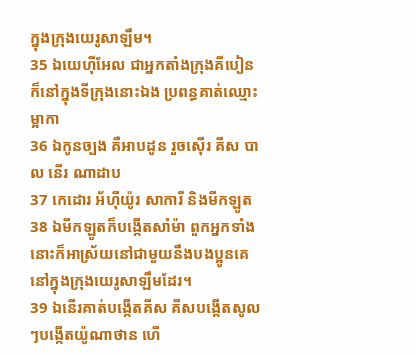ក្នុងក្រុងយេរូសាឡឹម។
35 ឯយេហ៊ីអែល ជាអ្នកតាំងក្រុងគីបៀន ក៏នៅក្នុងទីក្រុងនោះឯង ប្រពន្ធគាត់ឈ្មោះម្អាកា
36 ឯកូនច្បង គឺអាបដូន រួចស៊ើរ គីស បាល នើរ ណាដាប
37 កេដោរ អ័ហ៊ីយ៉ូរ សាការី និងមីកឡូត
38 ឯមីកឡូតក៏បង្កើតសាំម៉ា ពួកអ្នកទាំងនោះក៏អាស្រ័យនៅជាមួយនឹងបងប្អូនគេ នៅក្នុងក្រុងយេរូសាឡឹមដែរ។
39 ឯនើរគាត់បង្កើតគីស គីសបង្កើតសូលៗបង្កើតយ៉ូណាថាន ហើ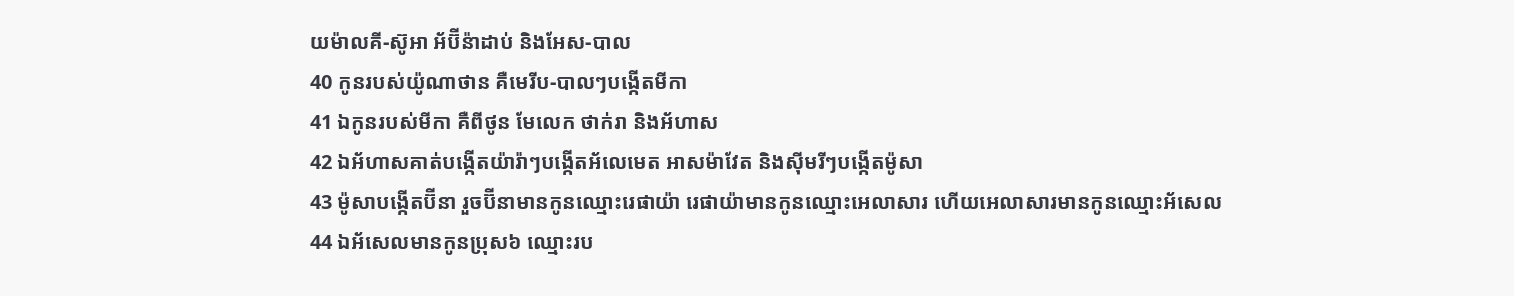យម៉ាលគី-ស៊ូអា អ័ប៊ីន៉ាដាប់ និងអែស-បាល
40 កូនរបស់យ៉ូណាថាន គឺមេរីប-បាលៗបង្កើតមីកា
41 ឯកូនរបស់មីកា គឺពីថូន មែលេក ថាក់រា និងអ័ហាស
42 ឯអ័ហាសគាត់បង្កើតយ៉ារ៉ាៗបង្កើតអ័លេមេត អាសម៉ាវែត និងស៊ីមរីៗបង្កើតម៉ូសា
43 ម៉ូសាបង្កើតប៊ីនា រួចប៊ីនាមានកូនឈ្មោះរេផាយ៉ា រេផាយ៉ាមានកូនឈ្មោះអេលាសារ ហើយអេលាសារមានកូនឈ្មោះអ័សេល
44 ឯអ័សេលមានកូនប្រុស៦ ឈ្មោះរប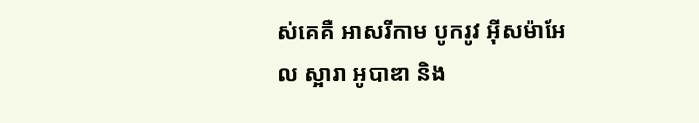ស់គេគឺ អាសរីកាម បូករូវ អ៊ីសម៉ាអែល ស្អារា អូបាឌា និង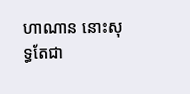ហាណាន នោះសុទ្ធតែជា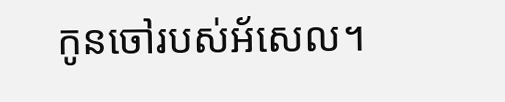កូនចៅរបស់អ័សេល។